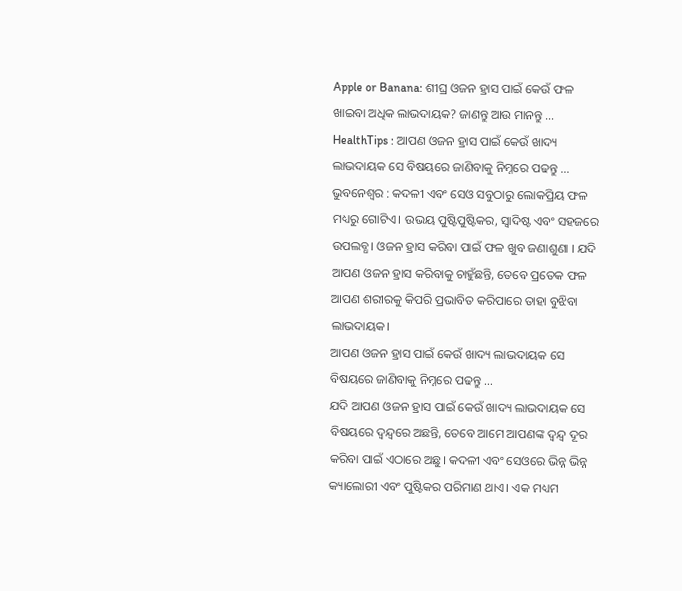Apple or Banana: ଶୀଘ୍ର ଓଜନ ହ୍ରାସ ପାଇଁ କେଉଁ ଫଳ ଖାଇବା ଅଧିକ ଲାଭଦାୟକ? ଜାଣନ୍ତୁ ଆଉ ମାନନ୍ତୁ …
HealthTips : ଆପଣ ଓଜନ ହ୍ରାସ ପାଇଁ କେଉଁ ଖାଦ୍ୟ ଲାଭଦାୟକ ସେ ବିଷୟରେ ଜାଣିବାକୁ ନିମ୍ନରେ ପଢନ୍ତୁ ...
ଭୁବନେଶ୍ୱର : କଦଳୀ ଏବଂ ସେଓ ସବୁଠାରୁ ଲୋକପ୍ରିୟ ଫଳ ମଧ୍ୟରୁ ଗୋଟିଏ। ଉଭୟ ପୁଷ୍ଟିପୁଷ୍ଟିକର, ସ୍ୱାଦିଷ୍ଟ ଏବଂ ସହଜରେ ଉପଲବ୍ଧ। ଓଜନ ହ୍ରାସ କରିବା ପାଇଁ ଫଳ ଖୁବ ଜଣାଶୁଣା । ଯଦି ଆପଣ ଓଜନ ହ୍ରାସ କରିବାକୁ ଚାହୁଁଛନ୍ତି, ତେବେ ପ୍ରତେକ ଫଳ ଆପଣ ଶରୀରକୁ କିପରି ପ୍ରଭାବିତ କରିପାରେ ତାହା ବୁଝିବା ଲାଭଦାୟକ।
ଆପଣ ଓଜନ ହ୍ରାସ ପାଇଁ କେଉଁ ଖାଦ୍ୟ ଲାଭଦାୟକ ସେ ବିଷୟରେ ଜାଣିବାକୁ ନିମ୍ନରେ ପଢନ୍ତୁ …
ଯଦି ଆପଣ ଓଜନ ହ୍ରାସ ପାଇଁ କେଉଁ ଖାଦ୍ୟ ଲାଭଦାୟକ ସେ ବିଷୟରେ ଦ୍ୱନ୍ଦ୍ୱରେ ଅଛନ୍ତି, ତେବେ ଆମେ ଆପଣଙ୍କ ଦ୍ୱନ୍ଦ୍ୱ ଦୂର କରିବା ପାଇଁ ଏଠାରେ ଅଛୁ। କଦଳୀ ଏବଂ ସେଓରେ ଭିନ୍ନ ଭିନ୍ନ କ୍ୟାଲୋରୀ ଏବଂ ପୁଷ୍ଟିକର ପରିମାଣ ଥାଏ। ଏକ ମଧ୍ୟମ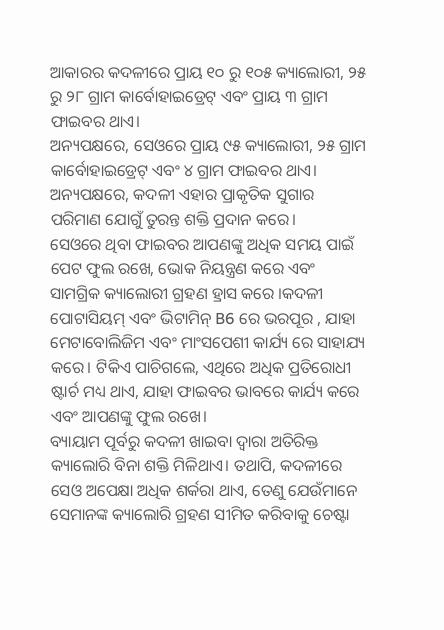ଆକାରର କଦଳୀରେ ପ୍ରାୟ ୧୦ ରୁ ୧୦୫ କ୍ୟାଲୋରୀ, ୨୫ ରୁ ୨୮ ଗ୍ରାମ କାର୍ବୋହାଇଡ୍ରେଟ୍ ଏବଂ ପ୍ରାୟ ୩ ଗ୍ରାମ ଫାଇବର ଥାଏ।
ଅନ୍ୟପକ୍ଷରେ, ସେଓରେ ପ୍ରାୟ ୯୫ କ୍ୟାଲୋରୀ, ୨୫ ଗ୍ରାମ କାର୍ବୋହାଇଡ୍ରେଟ୍ ଏବଂ ୪ ଗ୍ରାମ ଫାଇବର ଥାଏ। ଅନ୍ୟପକ୍ଷରେ, କଦଳୀ ଏହାର ପ୍ରାକୃତିକ ସୁଗାର ପରିମାଣ ଯୋଗୁଁ ତୁରନ୍ତ ଶକ୍ତି ପ୍ରଦାନ କରେ।
ସେଓରେ ଥିବା ଫାଇବର ଆପଣଙ୍କୁ ଅଧିକ ସମୟ ପାଇଁ ପେଟ ଫୁଲ ରଖେ, ଭୋକ ନିୟନ୍ତ୍ରଣ କରେ ଏବଂ ସାମଗ୍ରିକ କ୍ୟାଲୋରୀ ଗ୍ରହଣ ହ୍ରାସ କରେ ।କଦଳୀ ପୋଟାସିୟମ୍ ଏବଂ ଭିଟାମିନ୍ B6 ରେ ଭରପୂର , ଯାହା ମେଟାବୋଲିଜିମ ଏବଂ ମାଂସପେଶୀ କାର୍ଯ୍ୟ ରେ ସାହାଯ୍ୟ କରେ। ଟିକିଏ ପାଚିଗଲେ, ଏଥିରେ ଅଧିକ ପ୍ରତିରୋଧୀ ଷ୍ଟାର୍ଚ ମଧ୍ୟ ଥାଏ, ଯାହା ଫାଇବର ଭାବରେ କାର୍ଯ୍ୟ କରେ ଏବଂ ଆପଣଙ୍କୁ ଫୁଲ ରଖେ।
ବ୍ୟାୟାମ ପୂର୍ବରୁ କଦଳୀ ଖାଇବା ଦ୍ୱାରା ଅତିରିକ୍ତ କ୍ୟାଲୋରି ବିନା ଶକ୍ତି ମିଳିଥାଏ। ତଥାପି, କଦଳୀରେ ସେଓ ଅପେକ୍ଷା ଅଧିକ ଶର୍କରା ଥାଏ, ତେଣୁ ଯେଉଁମାନେ ସେମାନଙ୍କ କ୍ୟାଲୋରି ଗ୍ରହଣ ସୀମିତ କରିବାକୁ ଚେଷ୍ଟା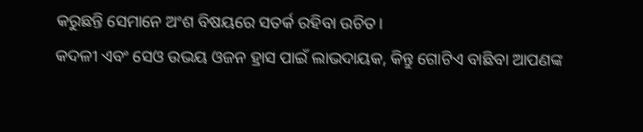କରୁଛନ୍ତି ସେମାନେ ଅଂଶ ବିଷୟରେ ସତର୍କ ରହିବା ଉଚିତ।
କଦଳୀ ଏବଂ ସେଓ ଉଭୟ ଓଜନ ହ୍ରାସ ପାଇଁ ଲାଭଦାୟକ, କିନ୍ତୁ ଗୋଟିଏ ବାଛିବା ଆପଣଙ୍କ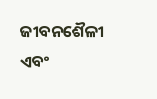ଜୀବନଶୈଳୀ ଏବଂ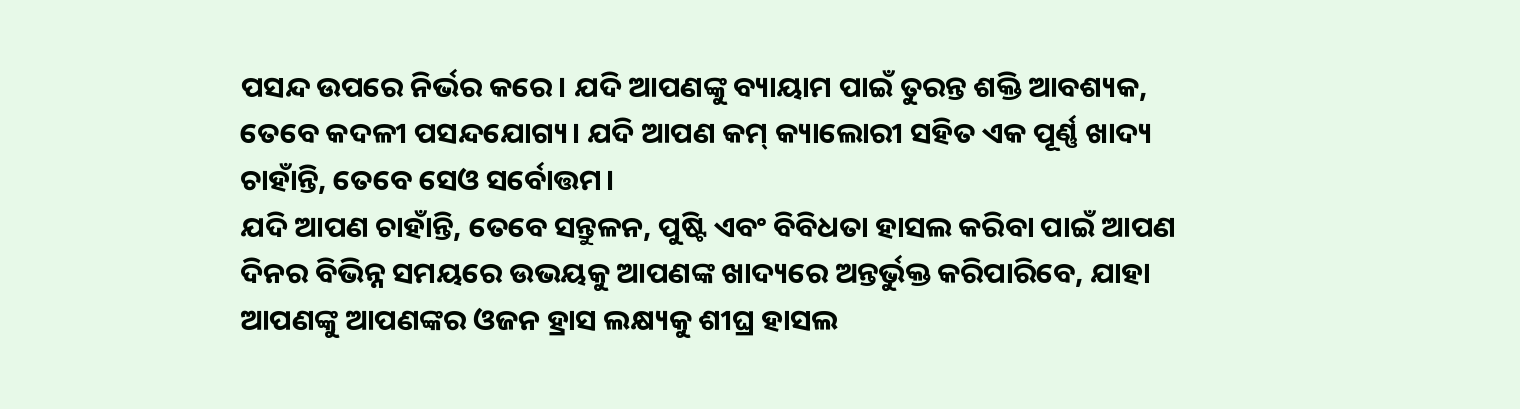ପସନ୍ଦ ଉପରେ ନିର୍ଭର କରେ। ଯଦି ଆପଣଙ୍କୁ ବ୍ୟାୟାମ ପାଇଁ ତୁରନ୍ତ ଶକ୍ତି ଆବଶ୍ୟକ, ତେବେ କଦଳୀ ପସନ୍ଦଯୋଗ୍ୟ। ଯଦି ଆପଣ କମ୍ କ୍ୟାଲୋରୀ ସହିତ ଏକ ପୂର୍ଣ୍ଣ ଖାଦ୍ୟ ଚାହାଁନ୍ତି, ତେବେ ସେଓ ସର୍ବୋତ୍ତମ।
ଯଦି ଆପଣ ଚାହାଁନ୍ତି, ତେବେ ସନ୍ତୁଳନ, ପୁଷ୍ଟି ଏବଂ ବିବିଧତା ହାସଲ କରିବା ପାଇଁ ଆପଣ ଦିନର ବିଭିନ୍ନ ସମୟରେ ଉଭୟକୁ ଆପଣଙ୍କ ଖାଦ୍ୟରେ ଅନ୍ତର୍ଭୁକ୍ତ କରିପାରିବେ, ଯାହା ଆପଣଙ୍କୁ ଆପଣଙ୍କର ଓଜନ ହ୍ରାସ ଲକ୍ଷ୍ୟକୁ ଶୀଘ୍ର ହାସଲ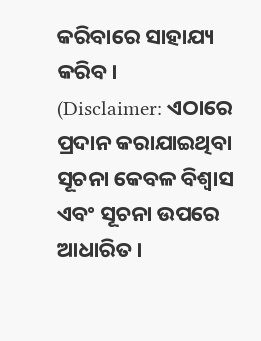କରିବାରେ ସାହାଯ୍ୟ କରିବ।
(Disclaimer: ଏଠାରେ ପ୍ରଦାନ କରାଯାଇଥିବା ସୂଚନା କେବଳ ବିଶ୍ୱାସ ଏବଂ ସୂଚନା ଉପରେ ଆଧାରିତ।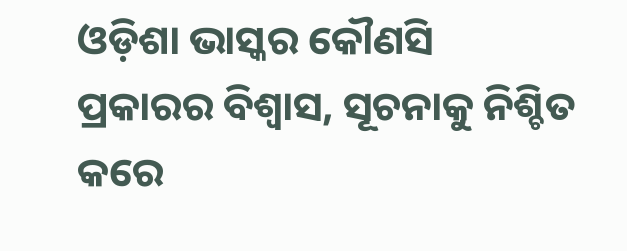ଓଡ଼ିଶା ଭାସ୍କର କୌଣସି ପ୍ରକାରର ବିଶ୍ୱାସ, ସୂଚନାକୁ ନିଶ୍ଚିତ କରେ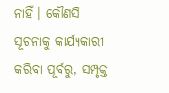ନାହିଁ। କୌଣସି ସୂଚନାକୁ କାର୍ଯ୍ୟକାରୀ କରିବା ପୂର୍ବରୁ, ସମ୍ପୃକ୍ତ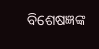ବିଶେଷଜ୍ଞଙ୍କ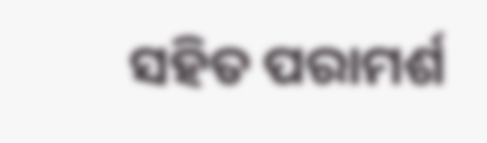ସହିତ ପରାମର୍ଶ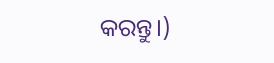କରନ୍ତୁ।)